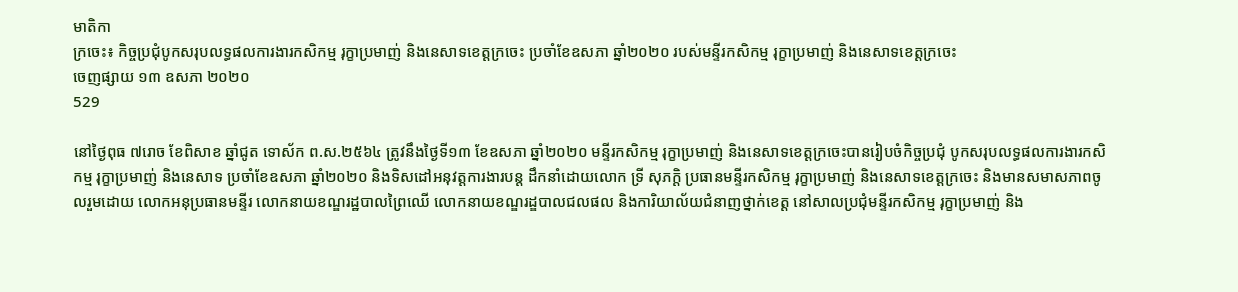មាតិកា
ក្រចេះ៖ កិច្ចប្រជុំបូកសរុបលទ្ធផលការងារកសិកម្ម រុក្ខាប្រមាញ់ និងនេសាទខេត្តក្រចេះ ប្រចាំខែឧសភា ឆ្នាំ២០២០ របស់មន្ទីរកសិកម្ម រុក្ខាប្រមាញ់ និងនេសាទខេត្តក្រចេះ
ចេញផ្សាយ ១៣ ឧសភា ២០២០
529

នៅថ្ងៃពុធ ៧រោច ខែពិសាខ ឆ្នាំជូត ទោស័ក ព.ស.២៥៦៤ ត្រូវនឹងថ្ងៃទី១៣ ខែឧសភា ឆ្នាំ២០២០ មន្ទីរកសិកម្ម រុក្ខាប្រមាញ់ និងនេសាទខេត្តក្រចេះបានរៀបចំកិច្ចប្រជុំ បូកសរុបលទ្ធផលការងារកសិកម្ម រុក្ខាប្រមាញ់ និងនេសាទ ប្រចាំខែឧសភា ឆ្នាំ២០២០ និងទិសដៅអនុវត្តការងារបន្ត ដឹកនាំដោយលោក ទ្រី សុភក្តិ ប្រធានមន្ទីរកសិកម្ម រុក្ខាប្រមាញ់ និងនេសាទខេត្តក្រចេះ និងមានសមាសភាពចូលរួមដោយ លោកអនុប្រធានមន្ទីរ លោកនាយខណ្ឌរដ្ឋបាលព្រៃឈើ លោកនាយខណ្ឌរដ្ឌបាលជលផល និងការិយាល័យជំនាញថ្នាក់ខេត្ត នៅសាលប្រជុំមន្ទីរកសិកម្ម រុក្ខាប្រមាញ់ និង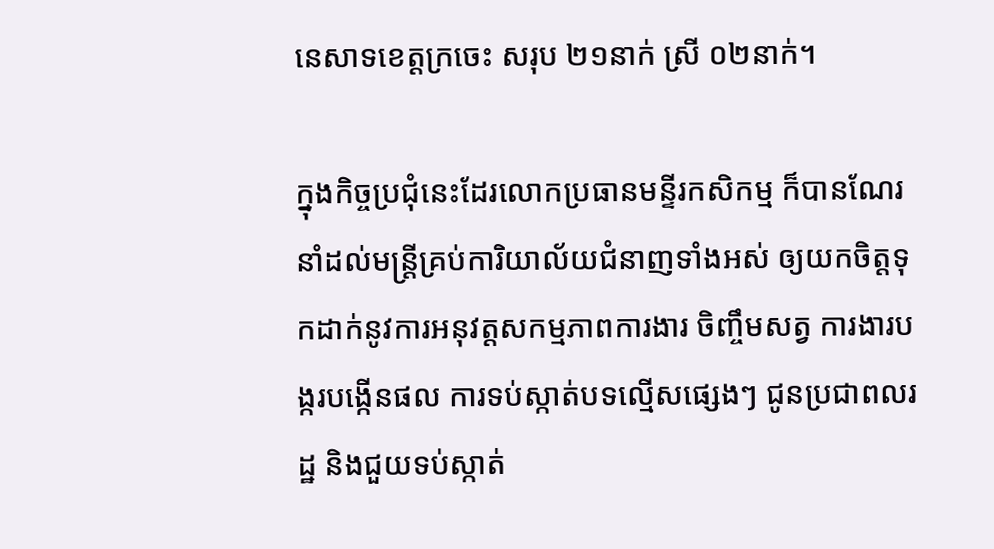នេសាទខេត្តក្រចេះ សរុប ២១នាក់ ស្រី ០២នាក់។

ក្នុងកិច្ចប្រជុំនេះដែរលោកប្រធានមន្ទីរកសិកម្ម ក៏បានណែរនាំដល់មន្រ្តីគ្រប់ការិយាល័យជំនាញទាំងអស់ ឲ្យយកចិត្តទុកដាក់នូវការអនុវត្តសកម្មភាពការងារ ចិញ្ចឹមសត្វ ការងារបង្ករបង្កើនផល ការទប់ស្កាត់បទល្មើសផ្សេងៗ ជូនប្រជាពលរដ្ឋ និងជួយទប់ស្កាត់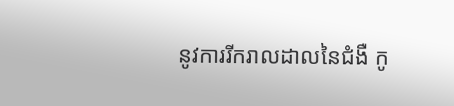នូវការរីករាលដាលនៃជំងឺ កូ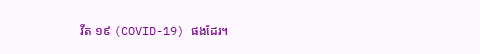វីត ១៩ (COVID-19) ផងដែរ។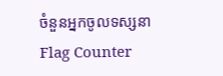ចំនួនអ្នកចូលទស្សនា
Flag Counter